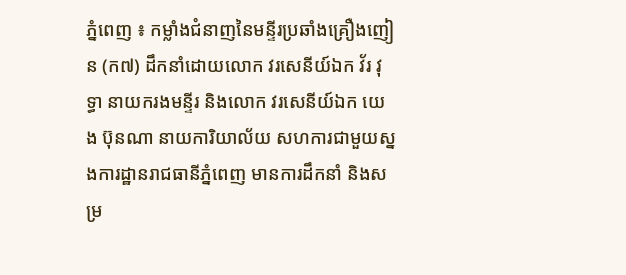ភ្នំពេញ ៖ កម្លាំងជំនាញនៃមន្ទីរប្រឆាំងគ្រឿងញៀន (ក៧) ដឹកនាំដោយលោក វរសេនីយ៍ឯក វ័រ វុទ្ធា នាយករងមន្ទីរ និងលោក វរសេនីយ៍ឯក យេង ប៊ុនណា នាយការិយាល័យ សហការជាមួយស្នងការដ្ឋានរាជធានីភ្នំពេញ មានការដឹកនាំ និងសម្រ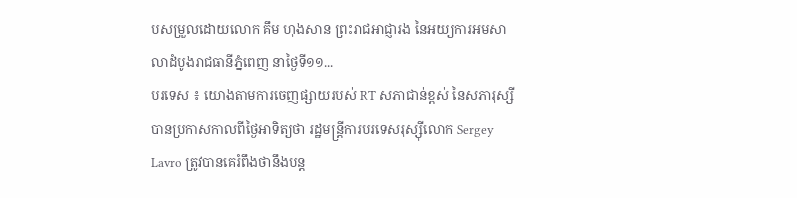បសម្រួលដោយលោក គឹម ហុងសាន ព្រះរាជអាជ្ញារង នៃអយ្យការអមសាលាដំបូងរាជធានីភ្នំពេញ នាថ្ងៃទី១១...
បរទេស ៖ យោងតាមការចេញផ្សាយរបស់ RT សភាជាន់ខ្ពស់ នៃសភារុស្សី បានប្រកាសកាលពីថ្ងៃអាទិត្យថា រដ្ឋមន្ត្រីការបរទេសរុស្ស៊ីលោក Sergey Lavro ត្រូវបានគេរំពឹងថានឹងបន្ត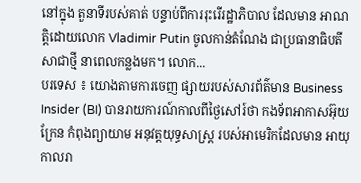នៅក្នុង តួនាទីរបស់គាត់ បន្ទាប់ពីការរុះរើរដ្ឋាភិបាល ដែលមាន អាណត្តិដោយលោក Vladimir Putin ចូលកាន់តំណែង ជាប្រធានាធិបតីសាជាថ្មី នាពេលកន្លងមក។ លោក...
បរទេស ៖ យោងតាមការចេញ ផ្សាយរបស់សារព័ត៌មាន Business Insider (BI) បានរាយការណ៍កាលពីថ្ងៃសៅរ៍ថា កងទ័ពអាកាសអ៊ុយក្រែន កំពុងព្យាយាម អនុវត្តយុទ្ធសាស្ត្រ របស់អាមេរិកដែលមាន អាយុកាលរា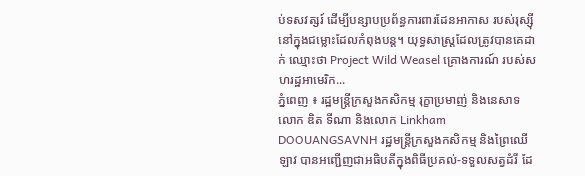ប់ទសវត្សរ៍ ដើម្បីបន្សាបប្រព័ន្ធការពារដែនអាកាស របស់រុស្ស៊ីនៅក្នុងជម្លោះដែលកំពុងបន្ត។ យុទ្ធសាស្ត្រដែលត្រូវបានគេដាក់ ឈ្មោះថា Project Wild Weasel គ្រោងការណ៍ របស់សហរដ្ឋអាមេរិក...
ភ្នំពេញ ៖ រដ្ឋមន្ត្រីក្រសួងកសិកម្ម រុក្ខាប្រមាញ់ និងនេសាទ លោក ឌិត ទីណា និងលោក Linkham DOOUANGSAVNH រដ្ឋមន្ត្រីក្រសួងកសិកម្ម និងព្រៃឈើឡាវ បានអញ្ជើញជាអធិបតីក្នុងពិធីប្រគល់-ទទួលសត្វដំរី ដែ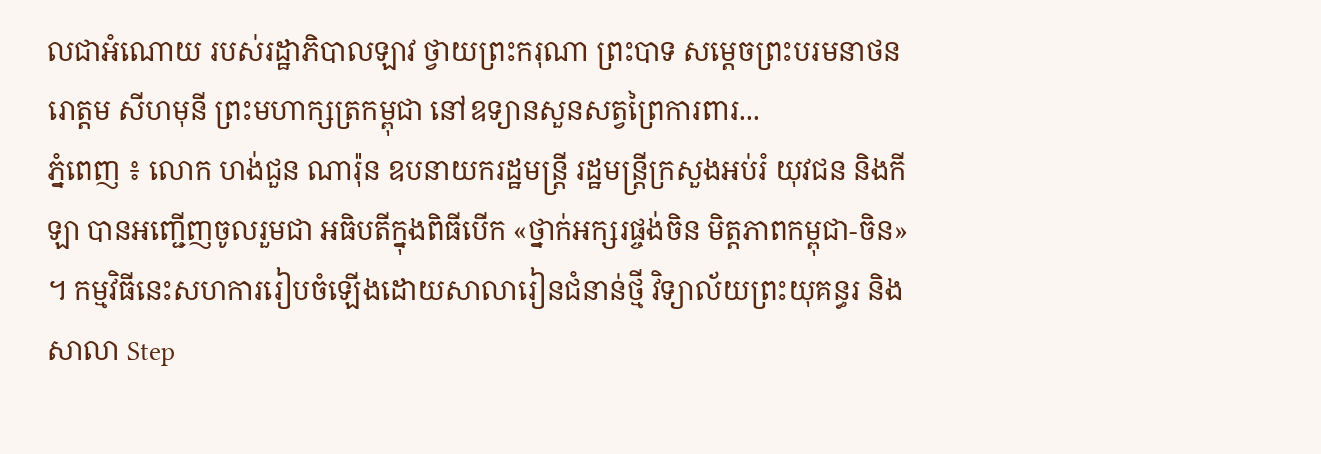លជាអំណោយ របស់រដ្ឋាភិបាលឡាវ ថ្វាយព្រះករុណា ព្រះបាទ សម្តេចព្រះបរមនាថនរោត្តម សីហមុនី ព្រះមហាក្សត្រកម្ពុជា នៅឧទ្យានសួនសត្វព្រៃការពារ...
ភ្នំពេញ ៖ លោក ហង់ជួន ណារ៉ុន ឧបនាយករដ្ឋមន្ត្រី រដ្ឋមន្ត្រីក្រសួងអប់រំ យុវជន និងកីឡា បានអញ្ជើញចូលរួមជា អធិបតីក្នុងពិធីបើក «ថ្នាក់អក្សរផ្ចង់ចិន មិត្តភាពកម្ពុជា-ចិន» ។ កម្មវិធីនេះសហការរៀបចំឡើងដោយសាលារៀនជំនាន់ថ្មី វិទ្យាល័យព្រះយុគន្ធរ និងសាលា Step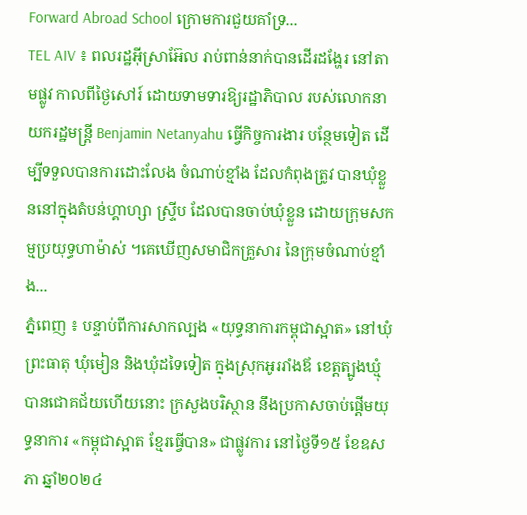Forward Abroad School ក្រោមការជួយគាំទ្រ...
TEL AIV ៖ ពលរដ្ឋអ៊ីស្រាអ៊ែល រាប់ពាន់នាក់បានដើរដង្ហែរ នៅតាមផ្លូវ កាលពីថ្ងៃសៅរ៍ ដោយទាមទារឱ្យរដ្ឋាភិបាល របស់លោកនាយករដ្ឋមន្រ្តី Benjamin Netanyahu ធ្វើកិច្ចការងារ បន្ថែមទៀត ដើម្បីទទួលបានការដោះលែង ចំណាប់ខ្មាំង ដែលកំពុងត្រូវ បានឃុំខ្លួននៅក្នុងតំបន់ហ្គាហ្សា ស្ទ្រីប ដែលបានចាប់ឃុំខ្លួន ដោយក្រុមសកម្មប្រយុទ្ធហាម៉ាស់ ។គេឃើញសមាជិកគ្រួសារ នៃក្រុមចំណាប់ខ្មាំង...
ភ្នំពេញ ៖ បន្ទាប់ពីការសាកល្បង «យុទ្ធនាការកម្ពុជាស្អាត» នៅឃុំព្រះធាតុ ឃុំមៀន និងឃុំដទៃទៀត ក្នុងស្រុកអូររាំងឪ ខេត្តត្បូងឃ្មុំ បានជោគជ័យហើយនោះ ក្រសួងបរិស្ថាន នឹងប្រកាសចាប់ផ្តើមយុទ្ធនាការ «កម្ពុជាស្អាត ខ្មែរធ្វើបាន» ជាផ្លូវការ នៅថ្ងៃទី១៥ ខែឧសភា ឆ្នាំ២០២៤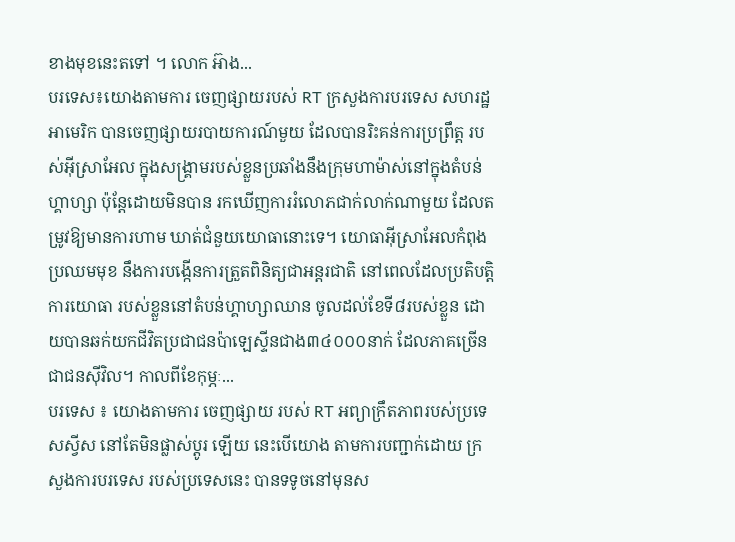ខាងមុខនេះតទៅ ។ លោក អ៊ាង...
បរទេស៖យោងតាមការ ចេញផ្សាយរបស់ RT ក្រសួងការបរទេស សហរដ្ឋអាមេរិក បានចេញផ្សាយរបាយការណ៍មួយ ដែលបានរិះគន់ការប្រព្រឹត្ត របស់អ៊ីស្រាអែល ក្នុងសង្គ្រាមរបស់ខ្លួនប្រឆាំងនឹងក្រុមហាម៉ាស់នៅក្នុងតំបន់ហ្គាហ្សា ប៉ុន្តែដោយមិនបាន រកឃើញការរំលោភជាក់លាក់ណាមួយ ដែលតម្រូវឱ្យមានការហាម ឃាត់ជំនួយយោធានោះទេ។ យោធាអ៊ីស្រាអែលកំពុងប្រឈមមុខ នឹងការបង្កើនការត្រួតពិនិត្យជាអន្តរជាតិ នៅពេលដែលប្រតិបត្តិការយោធា របស់ខ្លួននៅតំបន់ហ្គាហ្សាឈាន ចូលដល់ខែទី៨របស់ខ្លួន ដោយបានឆក់យកជីវិតប្រជាជនប៉ាឡេស្ទីនជាង៣៤០០០នាក់ ដែលភាគច្រើន ជាជនស៊ីវិល។ កាលពីខែកុម្ភៈ...
បរទេស ៖ យោងតាមការ ចេញផ្សាយ របស់ RT អព្យាក្រឹតភាពរបស់ប្រទេសស្វីស នៅតែមិនផ្លាស់ប្តូរ ឡើយ នេះបើយោង តាមការបញ្ជាក់ដោយ ក្រសួងការបរទេស របស់ប្រទេសនេះ បានទទូចនៅមុនស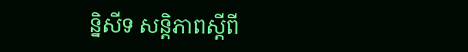ន្និសីទ សន្តិភាពស្តីពី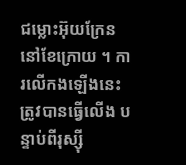ជម្លោះអ៊ុយក្រែន នៅខែក្រោយ ។ ការលើកងឡើងនេះ ត្រូវបានធ្វើលើង បន្ទាប់ពីរុស្ស៊ី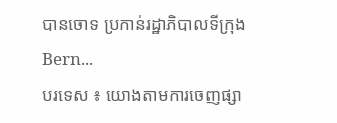បានចោទ ប្រកាន់រដ្ឋាភិបាលទីក្រុង Bern...
បរទេស ៖ យោងតាមការចេញផ្សា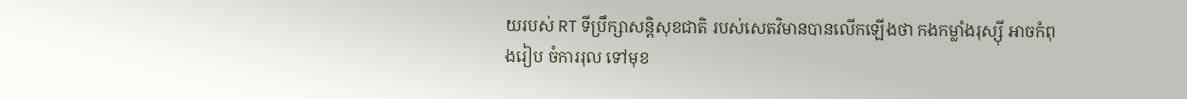យរបស់ RT ទីប្រឹក្សាសន្តិសុខជាតិ របស់សេតវិមានបានលើកឡើងថា កងកម្លាំងរុស្ស៊ី អាចកំពុងរៀប ចំការរុល ទៅមុខ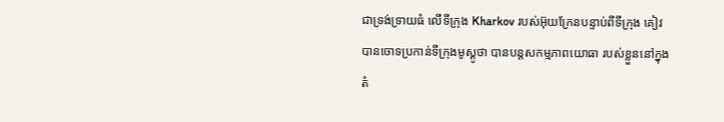ជាទ្រង់ទ្រាយធំ លើទីក្រុង Kharkov របស់អ៊ុយក្រែនបន្ទាប់ពីទីក្រុង គៀវ បានចោទប្រកាន់ទីក្រុងមូស្គូថា បានបន្តសកម្មភាពយោធា របស់ខ្លួននៅក្នុងតំ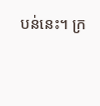បន់នេះ។ ក្រ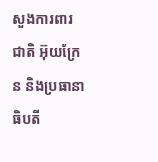សួងការពារជាតិ អ៊ុយក្រែន និងប្រធានាធិបតី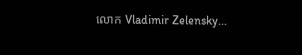លោក Vladimir Zelensky...